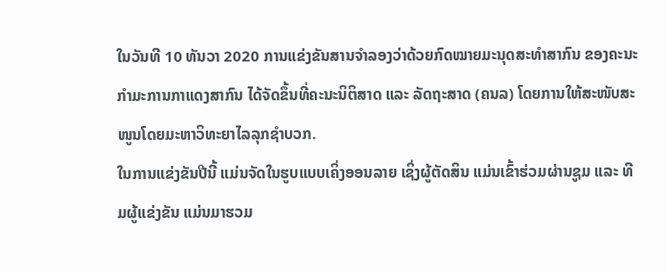ໃນວັນທີ 10 ທັນວາ 2020 ການແຂ່ງຂັນສານຈຳລອງວ່າດ້ວຍກົດໝາຍມະນຸດສະທຳສາກົນ ຂອງຄະນະກຳມະການກາແດງສາກົນ ໄດ້ຈັດຂຶ້ນທີ່ຄະນະນິຕິສາດ ແລະ ລັດຖະສາດ (ຄນລ) ໂດຍການໃຫ້ສະໜັບສະໜູນໂດຍມະຫາວິທະຍາໄລລຸກຊຳບວກ.
ໃນການແຂ່ງຂັນປີນີ້ ແມ່ນຈັດໃນຮູບແບບເຄິ່ງອອນລາຍ ເຊິ່ງຜູ້ຕັດສິນ ແມ່ນເຂົ້າຮ່ວມຜ່ານຊູມ ແລະ ທີມຜູ້ແຂ່ງຂັນ ແມ່ນມາຮວມ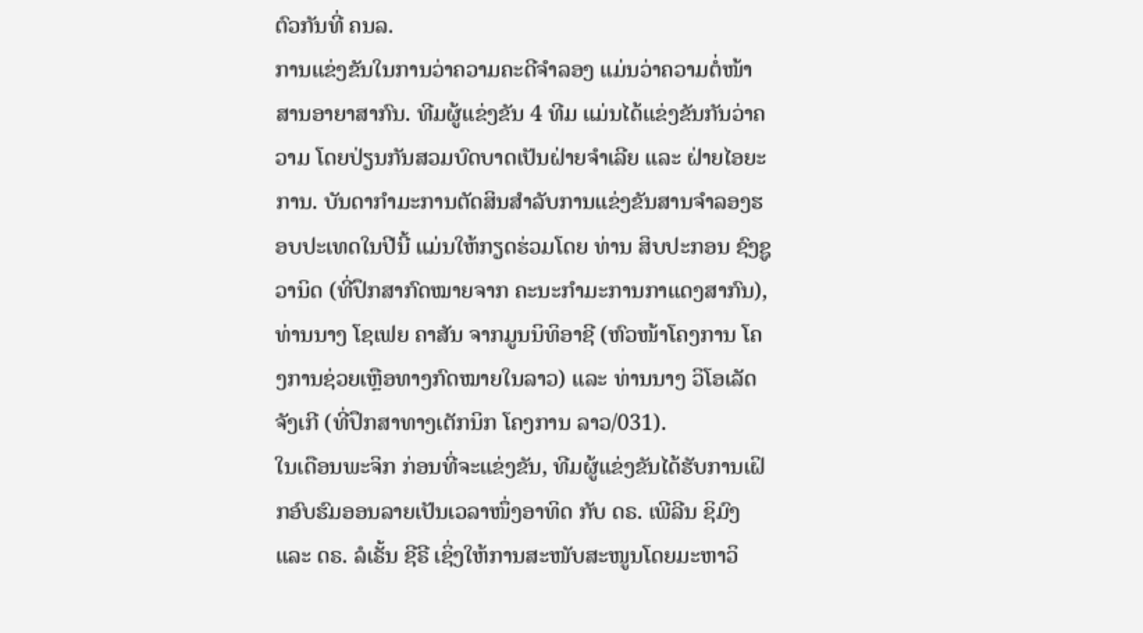ຕົວກັນທີ່ ຄນລ.
ການແຂ່ງຂັນໃນການວ່າຄວາມຄະດີຈຳລອງ ແມ່ນວ່າຄວາມຕໍ່ໜ້າສານອາຍາສາກົນ. ທີມຜູ້ແຂ່ງຂັນ 4 ທີມ ແມ່ນໄດ້ແຂ່ງຂັນກັນວ່າຄວາມ ໂດຍປ່ຽນກັນສວມບົດບາດເປັນຝ່າຍຈຳເລີຍ ແລະ ຝ່າຍໄອຍະການ. ບັນດາກຳມະການຕັດສິນສຳລັບການແຂ່ງຂັນສານຈຳລອງຮອບປະເທດໃນປີນີ້ ແມ່ນໃຫ້ກຽດຮ່ວມໂດຍ ທ່ານ ສິບປະກອນ ຊົງຊູວານິດ (ທີ່ປຶກສາກົດໝາຍຈາກ ຄະນະກຳມະການກາແດງສາກົນ), ທ່ານນາງ ໂຊເຟຍ ຄາສັນ ຈາກມູນນິທິອາຊີ (ຫົວໜ້າໂຄງການ ໂຄງການຊ່ວຍເຫຼືອທາງກົດໝາຍໃນລາວ) ແລະ ທ່ານນາງ ວິໂອເລັດ ຈັງເກີ (ທີ່ປຶກສາທາງເຕັກນິກ ໂຄງການ ລາວ/031).
ໃນເດືອນພະຈິກ ກ່ອນທີ່ຈະແຂ່ງຂັນ, ທີມຜູ້ແຂ່ງຂັນໄດ້ຮັບການເຝິກອົບຮົມອອນລາຍເປັນເວລາໜຶ່ງອາທິດ ກັບ ດຣ. ເພີລີນ ຊິມົງ ແລະ ດຣ. ລໍເຣັ້ນ ຊີຣີ ເຊິ່ງໃຫ້ການສະໜັບສະໜູນໂດຍມະຫາວິ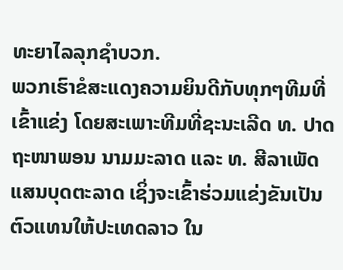ທະຍາໄລລຸກຊຳບວກ.
ພວກເຮົາຂໍສະແດງຄວາມຍິນດີກັບທຸກໆທີມທີ່ເຂົ້າແຂ່ງ ໂດຍສະເພາະທີມທີ່ຊະນະເລີດ ທ. ປາດຖະໜາພອນ ນາມມະລາດ ແລະ ທ. ສີລາເພັດ ແສນບຸດຕະລາດ ເຊິ່ງຈະເຂົ້າຮ່ວມແຂ່ງຂັນເປັນຕົວແທນໃຫ້ປະເທດລາວ ໃນ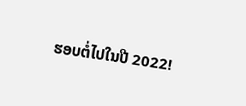ຮອບຕໍ່ໄປໃນປີ 2022!